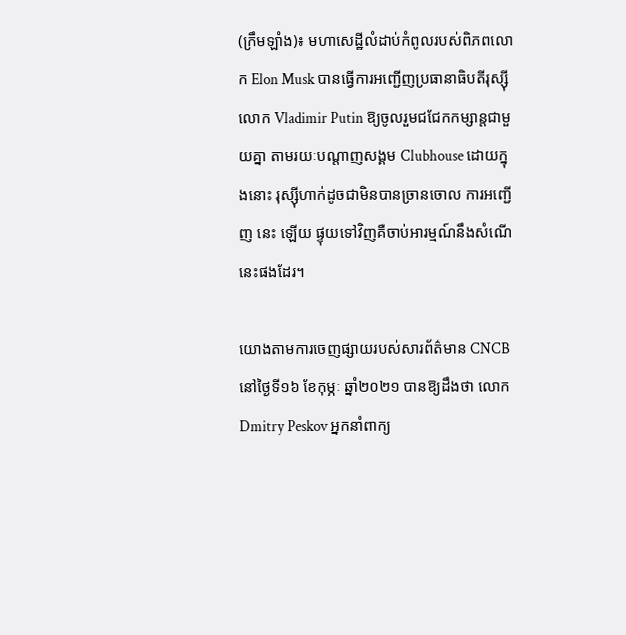(ក្រឹមឡាំង)៖ មហាសេដ្ឋីលំដាប់កំពូលរបស់ពិភពលោក Elon Musk បានធ្វើការអញ្ជើញប្រធានាធិបតីរុស្ស៊ី លោក Vladimir Putin ឱ្យចូលរួមជជែកកម្សាន្តជាមួយគ្នា តាមរយៈបណ្តាញសង្គម Clubhouse ដោយក្នុងនោះ រុស្ស៊ីហាក់ដូចជាមិនបានច្រានចោល ការអញ្ជើញ នេះ ឡើយ ផ្ទុយទៅវិញគឺចាប់អារម្មណ៍នឹងសំណើនេះផងដែរ។

យោងតាមការចេញផ្សាយរបស់សារព័ត៌មាន CNCB នៅថ្ងៃទី១៦ ខែកុម្ភៈ ឆ្នាំ២០២១ បានឱ្យដឹងថា លោក Dmitry Peskov អ្នកនាំពាក្យ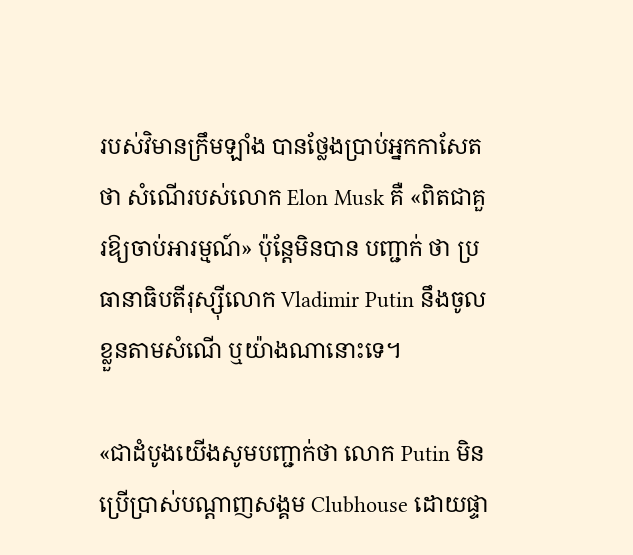របស់វិមានក្រឹមឡាំង បានថ្លែងប្រាប់អ្នកកាសែតថា សំណើរបស់លោក Elon Musk គឺ «ពិតជាគួរឱ្យចាប់អារម្មណ៍» ប៉ុន្តែមិនបាន បញ្ជាក់ ថា ប្រធានាធិបតីរុស្ស៊ីលោក Vladimir Putin នឹងចូលខ្លួនតាមសំណើ ឬយ៉ាងណានោះទេ។

«ជាដំបូងយើងសូមបញ្ជាក់ថា លោក Putin មិនប្រើប្រាស់បណ្ដាញសង្គម Clubhouse ដោយផ្ទា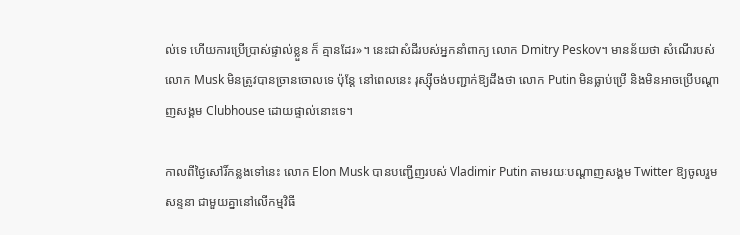ល់ទេ ហើយការប្រើប្រាស់ផ្ទាល់ខ្លួន ក៏ គ្មានដែរ»។ នេះជាសំដីរបស់អ្នកនាំពាក្យ លោក Dmitry Peskov។ មានន័យថា សំណើរបស់លោក Musk មិនត្រូវបានច្រានចោលទេ ប៉ុន្តែ នៅពេលនេះ រុស្ស៊ីចង់បញ្ជាក់ឱ្យដឹងថា លោក Putin មិនធ្លាប់ប្រើ និងមិនអាចប្រើបណ្ដាញសង្គម Clubhouse ដោយផ្ទាល់នោះទេ។

កាលពីថ្ងៃសៅរិ៍កន្លងទៅនេះ លោក Elon Musk បានបញ្ជើញរបស់ Vladimir Putin តាមរយៈបណ្ដាញសង្គម Twitter ឱ្យចូលរួម សន្ទនា ជាមួយគ្នានៅលើកម្មវិធី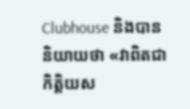Clubhouse និងបាននិយាយថា «វាពិតជាកិត្តិយស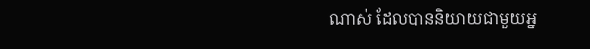ណាស់ ដែលបាននិយាយជាមួយអ្ន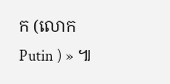ក (លោក Putin ) » ៕